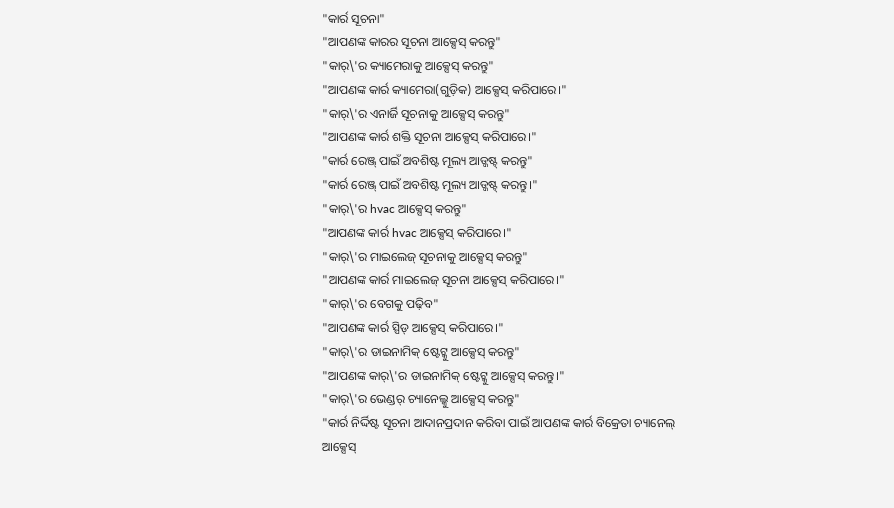"କାର୍ର ସୂଚନା"
"ଆପଣଙ୍କ କାରର ସୂଚନା ଆକ୍ସେସ୍ କରନ୍ତୁ"
"କାର୍\'ର କ୍ୟାମେରାକୁ ଆକ୍ସେସ୍ କରନ୍ତୁ"
"ଆପଣଙ୍କ କାର୍ର କ୍ୟାମେରା(ଗୁଡ଼ିକ) ଆକ୍ସେସ୍ କରିପାରେ।"
"କାର୍\'ର ଏନାର୍ଜି ସୂଚନାକୁ ଆକ୍ସେସ୍ କରନ୍ତୁ"
"ଆପଣଙ୍କ କାର୍ର ଶକ୍ତି ସୂଚନା ଆକ୍ସେସ୍ କରିପାରେ।"
"କାର୍ର ରେଞ୍ଜ୍ ପାଇଁ ଅବଶିଷ୍ଟ ମୂଲ୍ୟ ଆଡ୍ଜଷ୍ଟ୍ କରନ୍ତୁ"
"କାର୍ର ରେଞ୍ଜ୍ ପାଇଁ ଅବଶିଷ୍ଟ ମୂଲ୍ୟ ଆଡ୍ଜଷ୍ଟ୍ କରନ୍ତୁ।"
"କାର୍\'ର hvac ଆକ୍ସେସ୍ କରନ୍ତୁ"
"ଆପଣଙ୍କ କାର୍ର hvac ଆକ୍ସେସ୍ କରିପାରେ।"
"କାର୍\'ର ମାଇଲେଜ୍ ସୂଚନାକୁ ଆକ୍ସେସ୍ କରନ୍ତୁ"
"ଆପଣଙ୍କ କାର୍ର ମାଇଲେଜ୍ ସୂଚନା ଆକ୍ସେସ୍ କରିପାରେ।"
"କାର୍\'ର ବେଗକୁ ପଢ଼ିବ"
"ଆପଣଙ୍କ କାର୍ର ସ୍ପିଡ୍ ଆକ୍ସେସ୍ କରିପାରେ।"
"କାର୍\'ର ଡାଇନାମିକ୍ ଷ୍ଟେଟ୍କୁ ଆକ୍ସେସ୍ କରନ୍ତୁ"
"ଆପଣଙ୍କ କାର୍\'ର ଡାଇନାମିକ୍ ଷ୍ଟେଟ୍କୁ ଆକ୍ସେସ୍ କରନ୍ତୁ।"
"କାର୍\'ର ଭେଣ୍ଡର୍ ଚ୍ୟାନେଲ୍କୁ ଆକ୍ସେସ୍ କରନ୍ତୁ"
"କାର୍ର ନିର୍ଦ୍ଦିଷ୍ଟ ସୂଚନା ଆଦାନପ୍ରଦାନ କରିବା ପାଇଁ ଆପଣଙ୍କ କାର୍ର ବିକ୍ରେତା ଚ୍ୟାନେଲ୍ ଆକ୍ସେସ୍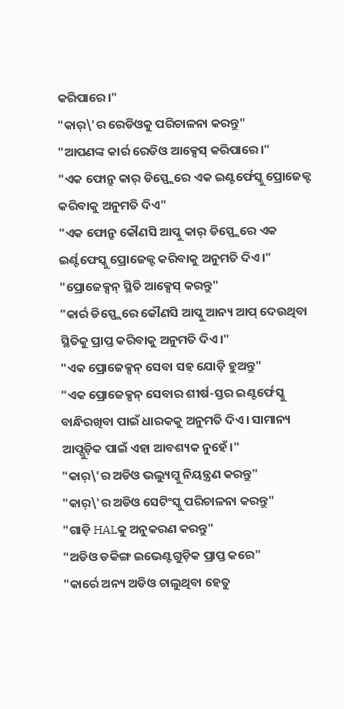କରିପାରେ।"
"କାର୍\'ର ରେଡିଓକୁ ପରିଚାଳନା କରନ୍ତୁ"
"ଆପଣଙ୍କ କାର୍ର ରେଡିଓ ଆକ୍ସେସ୍ କରିପାରେ।"
"ଏକ ଫୋନ୍ରୁ କାର୍ ଡିସ୍ପ୍ଲେରେ ଏକ ଇଣ୍ଟର୍ଫେସ୍କୁ ପ୍ରୋଜେକ୍ଟ କରିବାକୁ ଅନୁମତି ଦିଏ"
"ଏକ ଫୋନ୍ରୁ କୌଣସି ଆପ୍କୁ କାର୍ ଡିସ୍ପ୍ଲେରେ ଏକ ଇର୍ଣ୍ଟଫେସ୍କୁ ପ୍ରୋଜେକ୍ଟ କରିବାକୁ ଅନୁମତି ଦିଏ।"
"ପ୍ରୋଜେକ୍ସନ୍ ସ୍ଥିତି ଆକ୍ସେସ୍ କରନ୍ତୁ"
"କାର୍ର ଡିସ୍ପ୍ଲେରେ କୌଣସି ଆପ୍କୁ ଆନ୍ୟ ଆପ୍ ଦେଉଥିବା ସ୍ଥିତିକୁ ପ୍ରାପ୍ତ କରିବାକୁ ଅନୁମତି ଦିଏ।"
"ଏକ ପ୍ରୋଜେକ୍ସନ୍ ସେବା ସହ ଯୋଡ଼ି ହୁଅନ୍ତୁ"
"ଏକ ପ୍ରୋଜେକ୍ସନ୍ ସେବାର ଶୀର୍ଷ-ସ୍ତର ଇଣ୍ଟର୍ଫେସ୍କୁ ବାନ୍ଧିରଖିବା ପାଇଁ ଧାରକକୁ ଅନୁମତି ଦିଏ। ସାମାନ୍ୟ ଆପ୍ଗୁଡ଼ିକ ପାଇଁ ଏହା ଆବଶ୍ୟକ ନୁହେଁ।"
"କାର୍\'ର ଅଡିଓ ଭଲ୍ୟୁମ୍କୁ ନିୟନ୍ତ୍ରଣ କରନ୍ତୁ"
"କାର୍\'ର ଅଡିଓ ସେଟିଂସ୍କୁ ପରିଚାଳନା କରନ୍ତୁ"
"ଗାଡ଼ି HALକୁ ଅନୁକରଣ କରନ୍ତୁ"
"ଅଡିଓ ଡକିଙ୍ଗ ଇଭେଣ୍ଟଗୁଡ଼ିକ ପ୍ରାପ୍ତ କରେ"
"କାର୍ରେ ଅନ୍ୟ ଅଡିଓ ଚାଲୁଥିବା ହେତୁ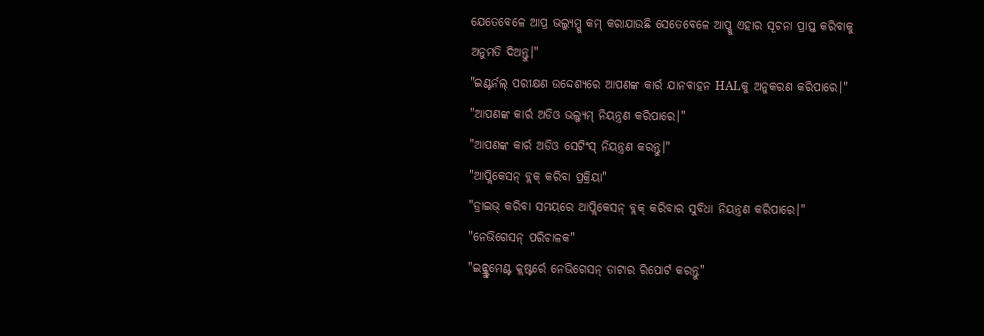ଯେତେବେଳେ ଆପ୍ର ଭଲ୍ୟୁମ୍କୁ କମ୍ କରାଯାଉଛି ସେତେବେଳେ ଆପ୍କୁ ଏହାର ସୂଚନା ପ୍ରାପ୍ତ କରିବାକୁ ଅନୁମତି ଦିଅନ୍ତୁ।"
"ଇଣ୍ଟର୍ନଲ୍ ପରୀକ୍ଷଣ ଉଦ୍ଦେଶ୍ୟରେ ଆପଣଙ୍କ କାର୍ର ଯାନବାହନ HALକୁ ଅନୁକରଣ କରିପାରେ।"
"ଆପଣଙ୍କ କାର୍ର ଅଡିଓ ଭଲ୍ୟୁମ୍ ନିୟନ୍ତ୍ରଣ କରିପାରେ।"
"ଆପଣଙ୍କ କାର୍ର ଅଡିଓ ସେଟିଂସ୍ ନିୟନ୍ତ୍ରଣ କରନ୍ତୁ।"
"ଆପ୍ଲିକେସନ୍ ବ୍ଲକ୍ କରିବା ପ୍ରକ୍ରିୟା"
"ଡ୍ରାଇଭ୍ କରିବା ସମୟରେ ଆପ୍ଲିକେସନ୍ ବ୍ଲକ୍ କରିବାର ସୁବିଧା ନିୟନ୍ତ୍ରଣ କରିପାରେ।"
"ନେଭିଗେସନ୍ ପରିଚାଳକ"
"ଇନ୍ଷ୍ଟ୍ରୁମେଣ୍ଟ କ୍ଲଷ୍ଟର୍ରେ ନେଭିଗେସନ୍ ଡାଟାର ରିପୋର୍ଟ କରନ୍ତୁ"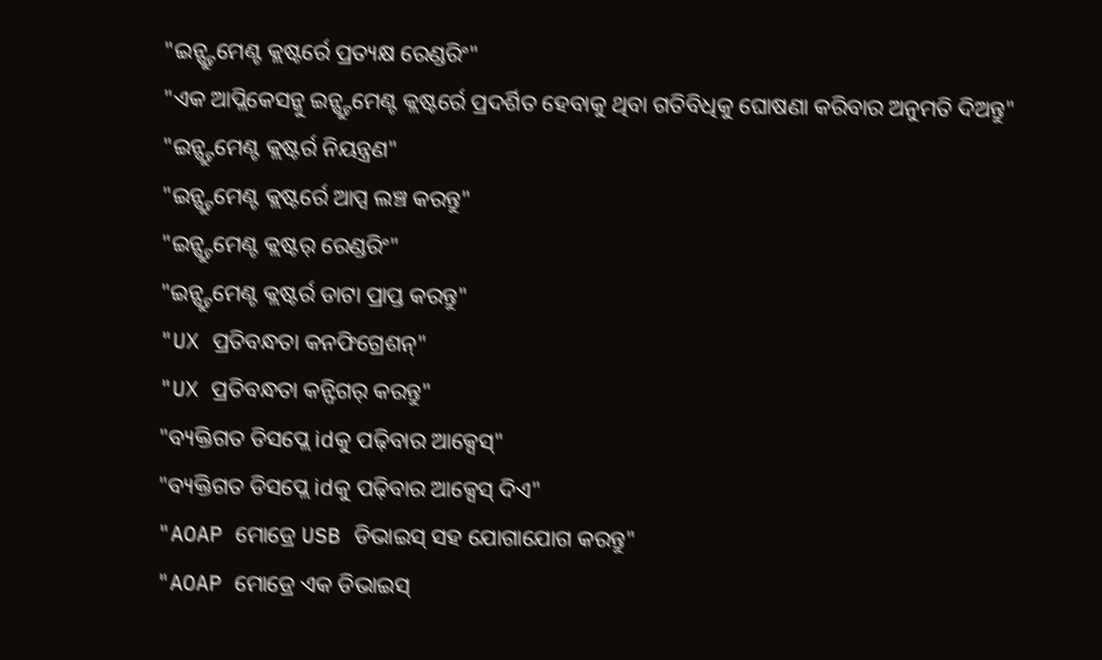"ଇନ୍ଷ୍ଟ୍ରୁମେଣ୍ଟ କ୍ଲଷ୍ଟର୍ରେ ପ୍ରତ୍ୟକ୍ଷ ରେଣ୍ଡରିଂ"
"ଏକ ଆପ୍ଲିକେସନ୍କୁ ଇନ୍ଷ୍ଟ୍ରୁମେଣ୍ଟ କ୍ଲଷ୍ଟର୍ରେ ପ୍ରଦର୍ଶିତ ହେବାକୁ ଥିବା ଗତିବିଧିକୁ ଘୋଷଣା କରିବାର ଅନୁମତି ଦିଅନ୍ତୁ"
"ଇନ୍ଷ୍ଟ୍ରୁମେଣ୍ଟ କ୍ଲଷ୍ଟର୍ର ନିୟନ୍ତ୍ରଣ"
"ଇନ୍ଷ୍ଟ୍ରୁମେଣ୍ଟ କ୍ଲଷ୍ଟର୍ରେ ଆପ୍ସ ଲଞ୍ଚ କରନ୍ତୁ"
"ଇନ୍ଷ୍ଟ୍ରୁମେଣ୍ଟ କ୍ଲଷ୍ଟର୍ ରେଣ୍ଡରିଂ"
"ଇନ୍ଷ୍ଟ୍ରୁମେଣ୍ଟ କ୍ଲଷ୍ଟର୍ର ଡାଟା ପ୍ରାପ୍ତ କରନ୍ତୁ"
"UX ପ୍ରତିବନ୍ଧତା କନଫିଗ୍ରେଶନ୍"
"UX ପ୍ରତିବନ୍ଧତା କନ୍ଫିଗର୍ କରନ୍ତୁ"
"ବ୍ୟକ୍ତିଗତ ଡିସପ୍ଲେ idକୁ ପଢ଼ିବାର ଆକ୍ସେସ୍"
"ବ୍ୟକ୍ତିଗତ ଡିସପ୍ଲେ idକୁ ପଢ଼ିବାର ଆକ୍ସେସ୍ ଦିଏ"
"AOAP ମୋଡ୍ରେ USB ଡିଭାଇସ୍ ସହ ଯୋଗାଯୋଗ କରନ୍ତୁ"
"AOAP ମୋଡ୍ରେ ଏକ ଡିଭାଇସ୍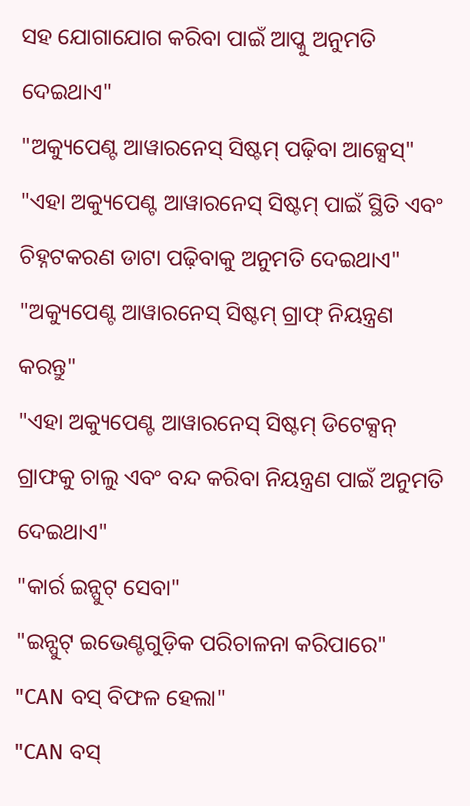ସହ ଯୋଗାଯୋଗ କରିବା ପାଇଁ ଆପ୍କୁ ଅନୁମତି ଦେଇଥାଏ"
"ଅକ୍ୟୁପେଣ୍ଟ ଆୱାରନେସ୍ ସିଷ୍ଟମ୍ ପଢ଼ିବା ଆକ୍ସେସ୍"
"ଏହା ଅକ୍ୟୁପେଣ୍ଟ ଆୱାରନେସ୍ ସିଷ୍ଟମ୍ ପାଇଁ ସ୍ଥିତି ଏବଂ ଚିହ୍ନଟକରଣ ଡାଟା ପଢ଼ିବାକୁ ଅନୁମତି ଦେଇଥାଏ"
"ଅକ୍ୟୁପେଣ୍ଟ ଆୱାରନେସ୍ ସିଷ୍ଟମ୍ ଗ୍ରାଫ୍ ନିୟନ୍ତ୍ରଣ କରନ୍ତୁ"
"ଏହା ଅକ୍ୟୁପେଣ୍ଟ ଆୱାରନେସ୍ ସିଷ୍ଟମ୍ ଡିଟେକ୍ସନ୍ ଗ୍ରାଫକୁ ଚାଲୁ ଏବଂ ବନ୍ଦ କରିବା ନିୟନ୍ତ୍ରଣ ପାଇଁ ଅନୁମତି ଦେଇଥାଏ"
"କାର୍ର ଇନ୍ପୁଟ୍ ସେବା"
"ଇନ୍ପୁଟ୍ ଇଭେଣ୍ଟଗୁଡ଼ିକ ପରିଚାଳନା କରିପାରେ"
"CAN ବସ୍ ବିଫଳ ହେଲା"
"CAN ବସ୍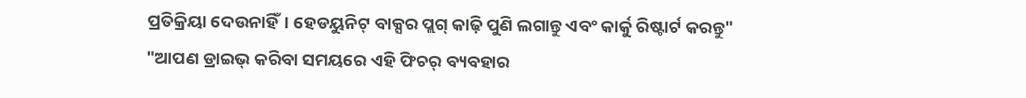ପ୍ରତିକ୍ରିୟା ଦେଉନାହିଁ। ହେଡୟୁନିଟ୍ ବାକ୍ସର ପ୍ଲଗ୍ କାଢ଼ି ପୁଣି ଲଗାନ୍ତୁ ଏବଂ କାର୍କୁ ରିଷ୍ଟାର୍ଟ କରନ୍ତୁ"
"ଆପଣ ଡ୍ରାଇଭ୍ କରିବା ସମୟରେ ଏହି ଫିଚର୍ ବ୍ୟବହାର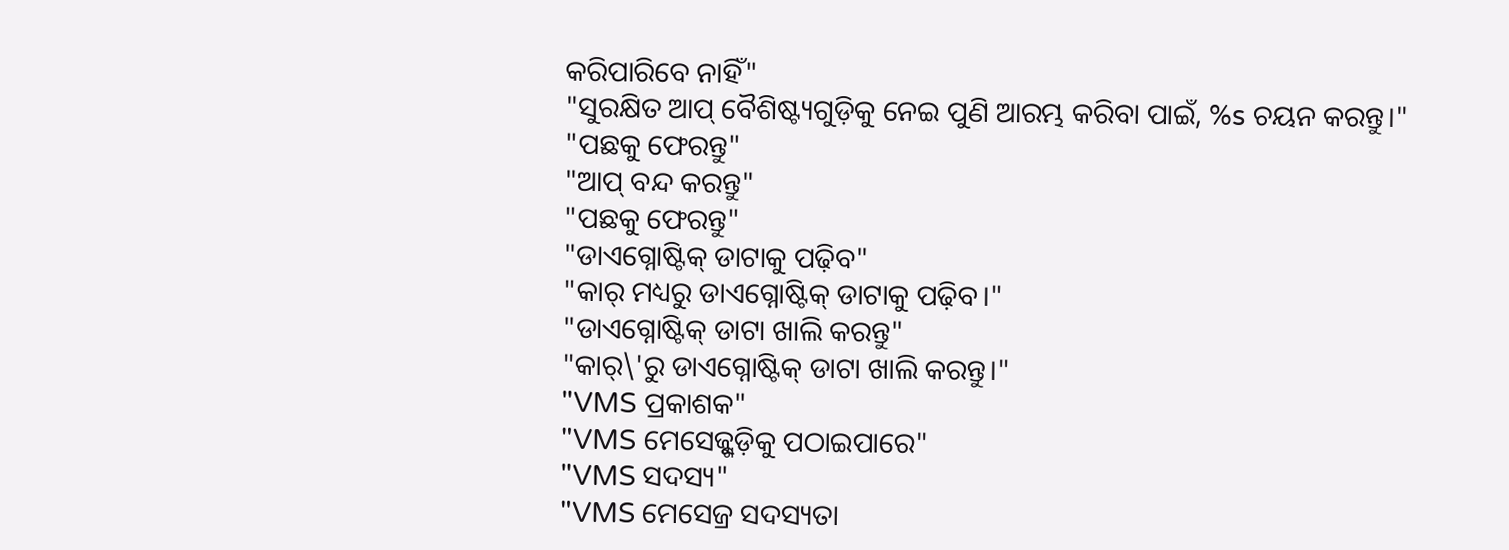କରିପାରିବେ ନାହିଁ"
"ସୁରକ୍ଷିତ ଆପ୍ ବୈଶିଷ୍ଟ୍ୟଗୁଡ଼ିକୁ ନେଇ ପୁଣି ଆରମ୍ଭ କରିବା ପାଇଁ, %s ଚୟନ କରନ୍ତୁ।"
"ପଛକୁ ଫେରନ୍ତୁ"
"ଆପ୍ ବନ୍ଦ କରନ୍ତୁ"
"ପଛକୁ ଫେରନ୍ତୁ"
"ଡାଏଗ୍ନୋଷ୍ଟିକ୍ ଡାଟାକୁ ପଢ଼ିବ"
"କାର୍ ମଧ୍ୟରୁ ଡାଏଗ୍ନୋଷ୍ଟିକ୍ ଡାଟାକୁ ପଢ଼ିବ।"
"ଡାଏଗ୍ନୋଷ୍ଟିକ୍ ଡାଟା ଖାଲି କରନ୍ତୁ"
"କାର୍\'ରୁ ଡାଏଗ୍ନୋଷ୍ଟିକ୍ ଡାଟା ଖାଲି କରନ୍ତୁ।"
"VMS ପ୍ରକାଶକ"
"VMS ମେସେଜ୍ଗୁଡ଼ିକୁ ପଠାଇପାରେ"
"VMS ସଦସ୍ୟ"
"VMS ମେସେଜ୍ର ସଦସ୍ୟତା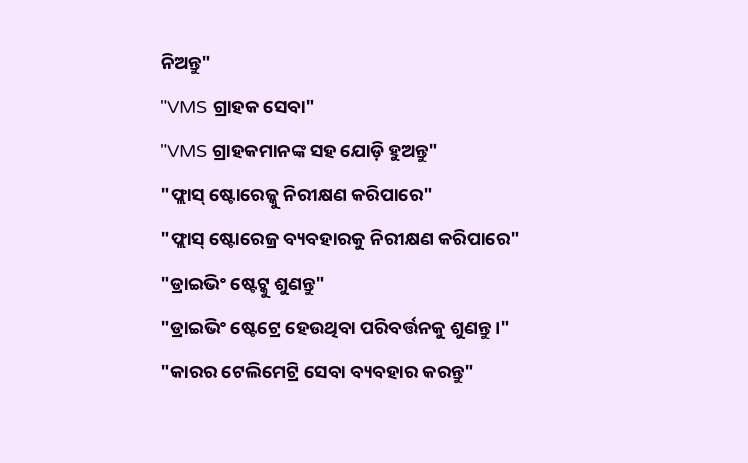ନିଅନ୍ତୁ"
"VMS ଗ୍ରାହକ ସେବା"
"VMS ଗ୍ରାହକମାନଙ୍କ ସହ ଯୋଡ଼ି ହୁଅନ୍ତୁ"
"ଫ୍ଲାସ୍ ଷ୍ଟୋରେଜ୍କୁ ନିରୀକ୍ଷଣ କରିପାରେ"
"ଫ୍ଲାସ୍ ଷ୍ଟୋରେଜ୍ର ବ୍ୟବହାରକୁ ନିରୀକ୍ଷଣ କରିପାରେ"
"ଡ୍ରାଇଭିଂ ଷ୍ଟେଟ୍କୁ ଶୁଣନ୍ତୁ"
"ଡ୍ରାଇଭିଂ ଷ୍ଟେଟ୍ରେ ହେଉଥିବା ପରିବର୍ତ୍ତନକୁ ଶୁଣନ୍ତୁ।"
"କାରର ଟେଲିମେଟ୍ରି ସେବା ବ୍ୟବହାର କରନ୍ତୁ"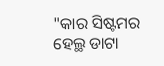"କାର ସିଷ୍ଟମର ହେଲ୍ଥ ଡାଟା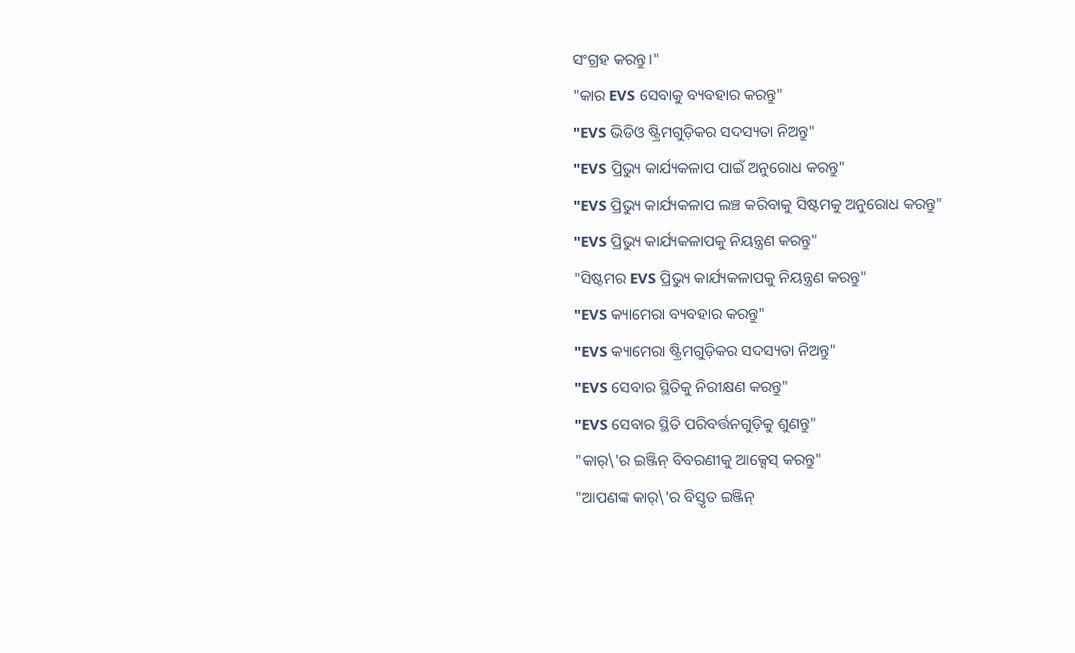ସଂଗ୍ରହ କରନ୍ତୁ।"
"କାର EVS ସେବାକୁ ବ୍ୟବହାର କରନ୍ତୁ"
"EVS ଭିଡିଓ ଷ୍ଟ୍ରିମଗୁଡ଼ିକର ସଦସ୍ୟତା ନିଅନ୍ତୁ"
"EVS ପ୍ରିଭ୍ୟୁ କାର୍ଯ୍ୟକଳାପ ପାଇଁ ଅନୁରୋଧ କରନ୍ତୁ"
"EVS ପ୍ରିଭ୍ୟୁ କାର୍ଯ୍ୟକଳାପ ଲଞ୍ଚ କରିବାକୁ ସିଷ୍ଟମକୁ ଅନୁରୋଧ କରନ୍ତୁ"
"EVS ପ୍ରିଭ୍ୟୁ କାର୍ଯ୍ୟକଳାପକୁ ନିୟନ୍ତ୍ରଣ କରନ୍ତୁ"
"ସିଷ୍ଟମର EVS ପ୍ରିଭ୍ୟୁ କାର୍ଯ୍ୟକଳାପକୁ ନିୟନ୍ତ୍ରଣ କରନ୍ତୁ"
"EVS କ୍ୟାମେରା ବ୍ୟବହାର କରନ୍ତୁ"
"EVS କ୍ୟାମେରା ଷ୍ଟ୍ରିମଗୁଡ଼ିକର ସଦସ୍ୟତା ନିଅନ୍ତୁ"
"EVS ସେବାର ସ୍ଥିତିକୁ ନିରୀକ୍ଷଣ କରନ୍ତୁ"
"EVS ସେବାର ସ୍ଥିତି ପରିବର୍ତ୍ତନଗୁଡ଼ିକୁ ଶୁଣନ୍ତୁ"
"କାର୍\'ର ଇଞ୍ଜିନ୍ ବିବରଣୀକୁ ଆକ୍ସେସ୍ କରନ୍ତୁ"
"ଆପଣଙ୍କ କାର୍\'ର ବିସ୍ତୃତ ଇଞ୍ଜିନ୍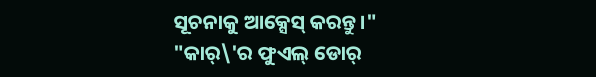ସୂଚନାକୁ ଆକ୍ସେସ୍ କରନ୍ତୁ।"
"କାର୍\'ର ଫୁଏଲ୍ ଡୋର୍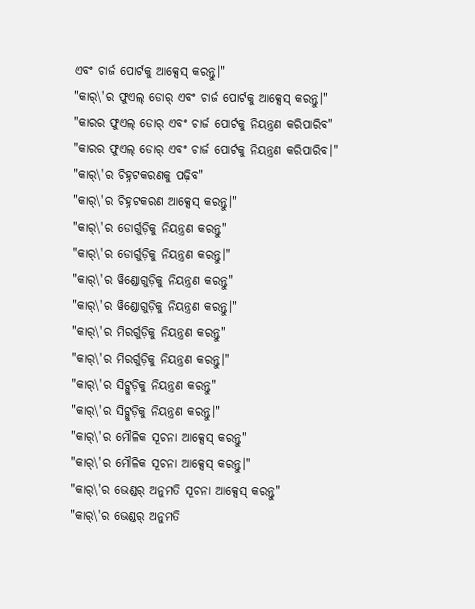ଏବଂ ଚାର୍ଜ ପୋର୍ଟକୁ ଆକ୍ସେସ୍ କରନ୍ତୁ।"
"କାର୍\'ର ଫୁଏଲ୍ ଡୋର୍ ଏବଂ ଚାର୍ଜ ପୋର୍ଟକୁ ଆକ୍ସେସ୍ କରନ୍ତୁ।"
"କାରର ଫୁଏଲ୍ ଡୋର୍ ଏବଂ ଚାର୍ଜ ପୋର୍ଟକୁ ନିୟନ୍ତ୍ରଣ କରିପାରିବ"
"କାରର ଫୁଏଲ୍ ଡୋର୍ ଏବଂ ଚାର୍ଜ ପୋର୍ଟକୁ ନିୟନ୍ତ୍ରଣ କରିପାରିବ।"
"କାର୍\'ର ଚିହ୍ନଟକରଣକୁ ପଢ଼ିବ"
"କାର୍\'ର ଚିହ୍ନଟକରଣ ଆକ୍ସେସ୍ କରନ୍ତୁ।"
"କାର୍\'ର ଡୋର୍ଗୁଡ଼ିକୁ ନିୟନ୍ତ୍ରଣ କରନ୍ତୁ"
"କାର୍\'ର ଡୋର୍ଗୁଡ଼ିକୁ ନିୟନ୍ତ୍ରଣ କରନ୍ତୁ।"
"କାର୍\'ର ୱିଣ୍ଡୋଗୁଡ଼ିକୁ ନିୟନ୍ତ୍ରଣ କରନ୍ତୁ"
"କାର୍\'ର ୱିଣ୍ଡୋଗୁଡ଼ିକୁ ନିୟନ୍ତ୍ରଣ କରନ୍ତୁ।"
"କାର୍\'ର ମିରର୍ଗୁଡ଼ିକୁ ନିୟନ୍ତ୍ରଣ କରନ୍ତୁ"
"କାର୍\'ର ମିରର୍ଗୁଡ଼ିକୁ ନିୟନ୍ତ୍ରଣ କରନ୍ତୁ।"
"କାର୍\'ର ସିଟ୍ଗୁଡ଼ିକୁ ନିୟନ୍ତ୍ରଣ କରନ୍ତୁ"
"କାର୍\'ର ସିଟ୍ଗୁଡ଼ିକୁ ନିୟନ୍ତ୍ରଣ କରନ୍ତୁ।"
"କାର୍\'ର ମୌଳିକ ସୂଚନା ଆକ୍ସେସ୍ କରନ୍ତୁ"
"କାର୍\'ର ମୌଳିକ ସୂଚନା ଆକ୍ସେସ୍ କରନ୍ତୁ।"
"କାର୍\'ର ଭେଣ୍ଡର୍ ଅନୁମତି ସୂଚନା ଆକ୍ସେସ୍ କରନ୍ତୁ"
"କାର୍\'ର ଭେଣ୍ଡର୍ ଅନୁମତି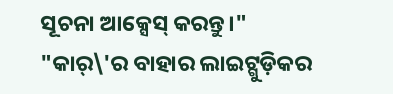ସୂଚନା ଆକ୍ସେସ୍ କରନ୍ତୁ।"
"କାର୍\'ର ବାହାର ଲାଇଟ୍ଗୁଡ଼ିକର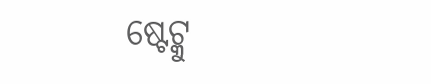ଷ୍ଟେଟ୍କୁ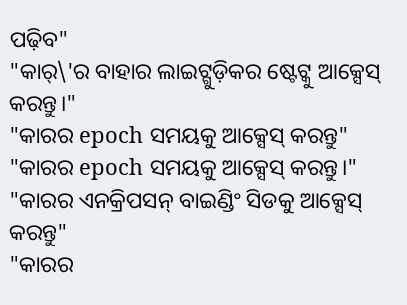ପଢ଼ିବ"
"କାର୍\'ର ବାହାର ଲାଇଟ୍ଗୁଡ଼ିକର ଷ୍ଟେଟ୍କୁ ଆକ୍ସେସ୍ କରନ୍ତୁ।"
"କାରର epoch ସମୟକୁ ଆକ୍ସେସ୍ କରନ୍ତୁ"
"କାରର epoch ସମୟକୁ ଆକ୍ସେସ୍ କରନ୍ତୁ।"
"କାରର ଏନକ୍ରିପସନ୍ ବାଇଣ୍ଡିଂ ସିଡକୁ ଆକ୍ସେସ୍ କରନ୍ତୁ"
"କାରର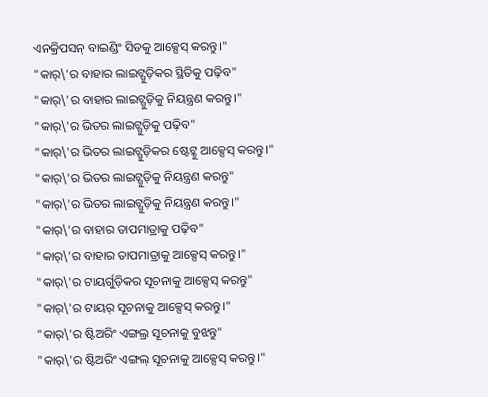ଏନକ୍ରିପସନ୍ ବାଇଣ୍ଡିଂ ସିଡକୁ ଆକ୍ସେସ୍ କରନ୍ତୁ।"
"କାର୍\'ର ବାହାର ଲାଇଟ୍ଗୁଡ଼ିକର ସ୍ଥିତିକୁ ପଢ଼ିବ"
"କାର୍\'ର ବାହାର ଲାଇଟ୍ଗୁଡ଼ିକୁ ନିୟନ୍ତ୍ରଣ କରନ୍ତୁ।"
"କାର୍\'ର ଭିତର ଲାଇଟ୍ଗୁଡ଼ିକୁ ପଢ଼ିବ"
"କାର୍\'ର ଭିତର ଲାଇଟ୍ଗୁଡ଼ିକର ଷ୍ଟେଟ୍କୁ ଆକ୍ସେସ୍ କରନ୍ତୁ।"
"କାର୍\'ର ଭିତର ଲାଇଟ୍ଗୁଡ଼ିକୁ ନିୟନ୍ତ୍ରଣ କରନ୍ତୁ"
"କାର୍\'ର ଭିତର ଲାଇଟ୍ଗୁଡ଼ିକୁ ନିୟନ୍ତ୍ରଣ କରନ୍ତୁ।"
"କାର୍\'ର ବାହାର ତାପମାତ୍ରାକୁ ପଢ଼ିବ"
"କାର୍\'ର ବାହାର ତାପମାତ୍ରାକୁ ଆକ୍ସେସ୍ କରନ୍ତୁ।"
"କାର୍\'ର ଟାୟର୍ଗୁଡ଼ିକର ସୂଚନାକୁ ଆକ୍ସେସ୍ କରନ୍ତୁ"
"କାର୍\'ର ଟାୟର୍ ସୂଚନାକୁ ଆକ୍ସେସ୍ କରନ୍ତୁ।"
"କାର୍\'ର ଷ୍ଟିଅରିଂ ଏଙ୍ଗଲ୍ର ସୂଚନାକୁ ବୁଝନ୍ତୁ"
"କାର୍\'ର ଷ୍ଟିଅରିଂ ଏଙ୍ଗଲ୍ ସୂଚନାକୁ ଆକ୍ସେସ୍ କରନ୍ତୁ।"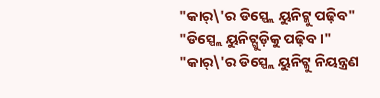"କାର୍\'ର ଡିସ୍ପ୍ଲେ ୟୁନିଟ୍କୁ ପଢ଼ିବ"
"ଡିସ୍ପ୍ଲେ ୟୁନିଟ୍ଗୁଡ଼ିକୁ ପଢ଼ିବ।"
"କାର୍\'ର ଡିସ୍ପ୍ଲେ ୟୁନିଟ୍କୁ ନିୟନ୍ତ୍ରଣ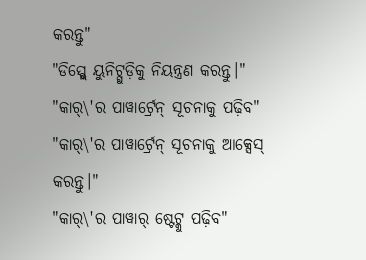କରନ୍ତୁ"
"ଡିସ୍ପ୍ଲେ ୟୁନିଟ୍ଗୁଡ଼ିକୁ ନିୟନ୍ତ୍ରଣ କରନ୍ତୁ।"
"କାର୍\'ର ପାୱାର୍ଟ୍ରେନ୍ ସୂଚନାକୁ ପଢ଼ିବ"
"କାର୍\'ର ପାୱାର୍ଟ୍ରେନ୍ ସୂଚନାକୁ ଆକ୍ସେସ୍ କରନ୍ତୁ।"
"କାର୍\'ର ପାୱାର୍ ଷ୍ଟେଟ୍କୁ ପଢ଼ିବ"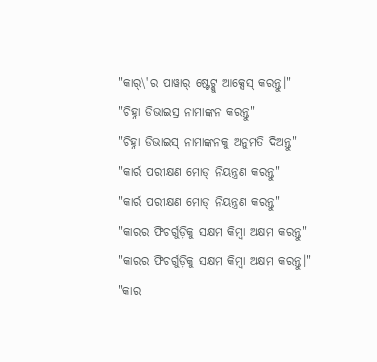"କାର୍\'ର ପାୱାର୍ ଷ୍ଟେଟ୍କୁ ଆକ୍ସେସ୍ କରନ୍ତୁ।"
"ଚିହ୍ନା ଡିଭାଇସ୍ର ନାମାଙ୍କନ କରନ୍ତୁ"
"ଚିହ୍ନା ଡିଭାଇସ୍ ନାମାଙ୍କନକୁ ଅନୁମତି ଦିଅନ୍ତୁ"
"କାର୍ର ପରୀକ୍ଷଣ ମୋଡ୍ ନିୟନ୍ତ୍ରଣ କରନ୍ତୁ"
"କାର୍ର ପରୀକ୍ଷଣ ମୋଡ୍ ନିୟନ୍ତ୍ରଣ କରନ୍ତୁ"
"କାରର ଫିଚର୍ଗୁଡ଼ିକୁ ସକ୍ଷମ କିମ୍ବା ଅକ୍ଷମ କରନ୍ତୁ"
"କାରର ଫିଚର୍ଗୁଡ଼ିକୁ ସକ୍ଷମ କିମ୍ବା ଅକ୍ଷମ କରନ୍ତୁ।"
"କାର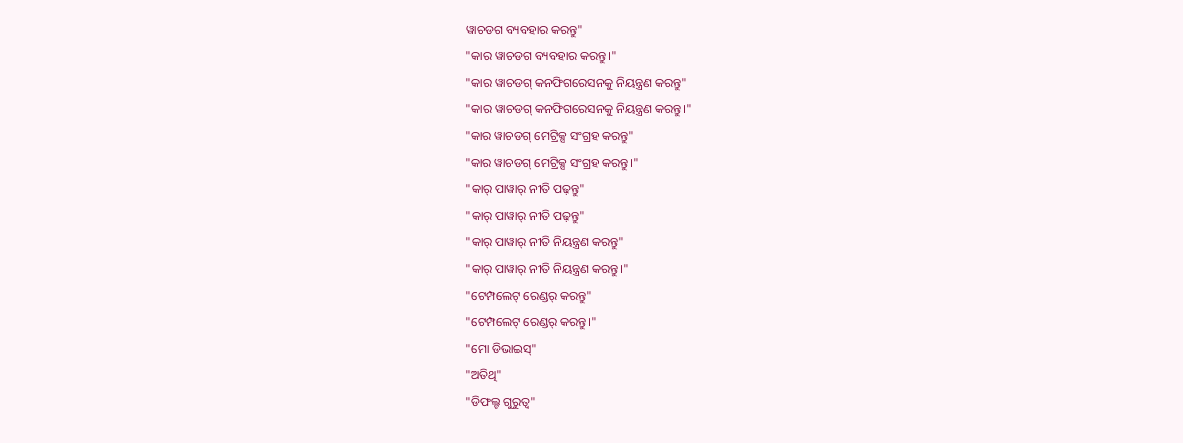ୱାଚଡଗ ବ୍ୟବହାର କରନ୍ତୁ"
"କାର ୱାଚଡଗ ବ୍ୟବହାର କରନ୍ତୁ।"
"କାର ୱାଚଡଗ୍ କନଫିଗରେସନକୁ ନିୟନ୍ତ୍ରଣ କରନ୍ତୁ"
"କାର ୱାଚଡଗ୍ କନଫିଗରେସନକୁ ନିୟନ୍ତ୍ରଣ କରନ୍ତୁ।"
"କାର ୱାଚଡଗ୍ ମେଟ୍ରିକ୍ସ ସଂଗ୍ରହ କରନ୍ତୁ"
"କାର ୱାଚଡଗ୍ ମେଟ୍ରିକ୍ସ ସଂଗ୍ରହ କରନ୍ତୁ।"
"କାର୍ ପାୱାର୍ ନୀତି ପଢ଼ନ୍ତୁ"
"କାର୍ ପାୱାର୍ ନୀତି ପଢ଼ନ୍ତୁ"
"କାର୍ ପାୱାର୍ ନୀତି ନିୟନ୍ତ୍ରଣ କରନ୍ତୁ"
"କାର୍ ପାୱାର୍ ନୀତି ନିୟନ୍ତ୍ରଣ କରନ୍ତୁ।"
"ଟେମ୍ପଲେଟ୍ ରେଣ୍ଡର୍ କରନ୍ତୁ"
"ଟେମ୍ପଲେଟ୍ ରେଣ୍ଡର୍ କରନ୍ତୁ।"
"ମୋ ଡିଭାଇସ୍"
"ଅତିଥି"
"ଡିଫଲ୍ଟ ଗୁରୁତ୍ୱ"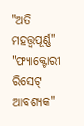"ଅତି ମହତ୍ତ୍ୱପୂର୍ଣ୍ଣ"
"ଫ୍ୟାକ୍ଟୋରୀ ରିସେଟ୍ ଆବଶ୍ୟକ"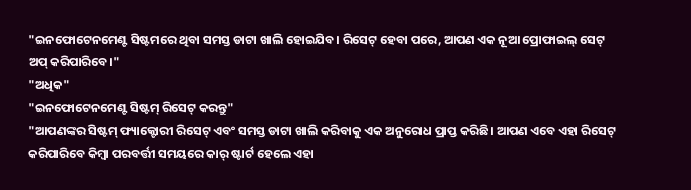"ଇନଫୋଟେନମେଣ୍ଟ ସିଷ୍ଟମରେ ଥିବା ସମସ୍ତ ଡାଟା ଖାଲି ହୋଇଯିବ। ରିସେଟ୍ ହେବା ପରେ, ଆପଣ ଏକ ନୂଆ ପ୍ରୋଫାଇଲ୍ ସେଟ୍ ଅପ୍ କରିପାରିବେ।"
"ଅଧିକ"
"ଇନଫୋଟେନମେଣ୍ଟ ସିଷ୍ଟମ୍ ରିସେଟ୍ କରନ୍ତୁ"
"ଆପଣଙ୍କର ସିଷ୍ଟମ୍ ଫ୍ୟାକ୍ଟୋରୀ ରିସେଟ୍ ଏବଂ ସମସ୍ତ ଡାଟା ଖାଲି କରିବାକୁ ଏକ ଅନୁରୋଧ ପ୍ରାପ୍ତ କରିଛି। ଆପଣ ଏବେ ଏହା ରିସେଟ୍ କରିପାରିବେ କିମ୍ବା ପରବର୍ତ୍ତୀ ସମୟରେ କାର୍ ଷ୍ଟାର୍ଟ ହେଲେ ଏହା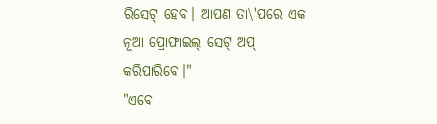ରିସେଟ୍ ହେବ। ଆପଣ ତା\'ପରେ ଏକ ନୂଆ ପ୍ରୋଫାଇଲ୍ ସେଟ୍ ଅପ୍ କରିପାରିବେ।"
"ଏବେ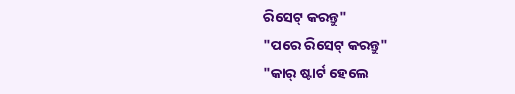ରିସେଟ୍ କରନ୍ତୁ"
"ପରେ ରିସେଟ୍ କରନ୍ତୁ"
"କାର୍ ଷ୍ଟାର୍ଟ ହେଲେ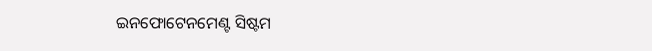ଇନଫୋଟେନମେଣ୍ଟ ସିଷ୍ଟମ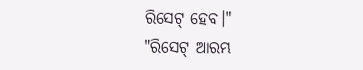ରିସେଟ୍ ହେବ।"
"ରିସେଟ୍ ଆରମ୍ଭ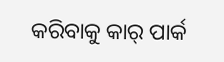କରିବାକୁ କାର୍ ପାର୍କ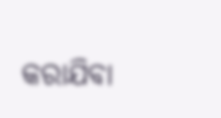କରାଯିବା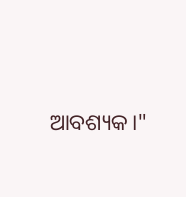ଆବଶ୍ୟକ।"